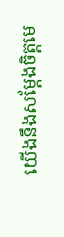យើងនឹងសម្តែងចិត្តមេ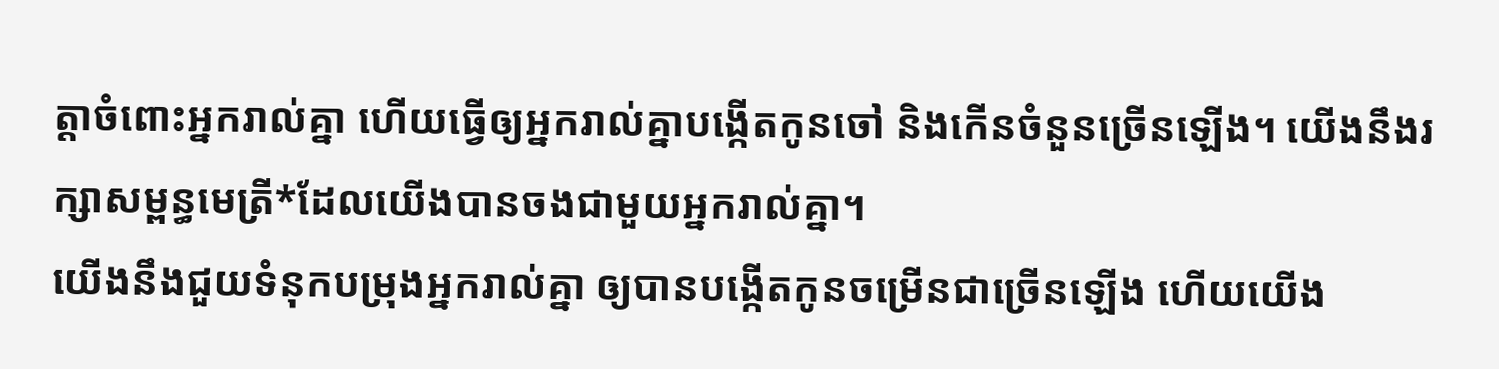ត្តាចំពោះអ្នករាល់គ្នា ហើយធ្វើឲ្យអ្នករាល់គ្នាបង្កើតកូនចៅ និងកើនចំនួនច្រើនឡើង។ យើងនឹងរក្សាសម្ពន្ធមេត្រី*ដែលយើងបានចងជាមួយអ្នករាល់គ្នា។
យើងនឹងជួយទំនុកបម្រុងអ្នករាល់គ្នា ឲ្យបានបង្កើតកូនចម្រើនជាច្រើនឡើង ហើយយើង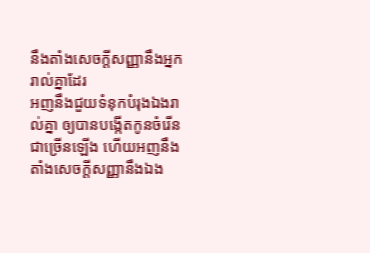នឹងតាំងសេចក្ដីសញ្ញានឹងអ្នករាល់គ្នាដែរ
អញនឹងជួយទំនុកបំរុងឯងរាល់គ្នា ឲ្យបានបង្កើតកូនចំរើនជាច្រើនឡើង ហើយអញនឹងតាំងសេចក្ដីសញ្ញានឹងឯង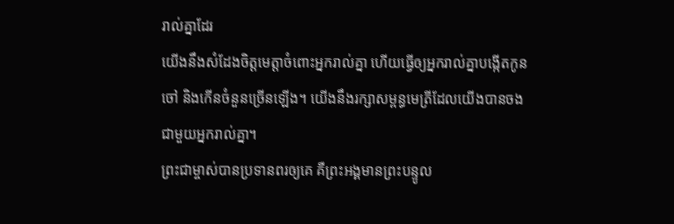រាល់គ្នាដែរ
យើងនឹងសំដែងចិត្តមេត្តាចំពោះអ្នករាល់គ្នា ហើយធ្វើឲ្យអ្នករាល់គ្នាបង្កើតកូនចៅ និងកើនចំនួនច្រើនឡើង។ យើងនឹងរក្សាសម្ពន្ធមេត្រីដែលយើងបានចងជាមួយអ្នករាល់គ្នា។
ព្រះជាម្ចាស់បានប្រទានពរឲ្យគេ គឺព្រះអង្គមានព្រះបន្ទូល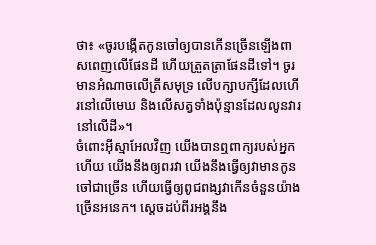ថា៖ «ចូរបង្កើតកូនចៅឲ្យបានកើនច្រើនឡើងពាសពេញលើផែនដី ហើយត្រួតត្រាផែនដីទៅ។ ចូរមានអំណាចលើត្រីសមុទ្រ លើបក្សាបក្សីដែលហើរនៅលើមេឃ និងលើសត្វទាំងប៉ុន្មានដែលលូនវារនៅលើដី»។
ចំពោះអ៊ីស្មាអែលវិញ យើងបានឮពាក្យរបស់អ្នកហើយ យើងនឹងឲ្យពរវា យើងនឹងធ្វើឲ្យវាមានកូនចៅជាច្រើន ហើយធ្វើឲ្យពូជពង្សវាកើនចំនួនយ៉ាងច្រើនអនេក។ ស្ដេចដប់ពីរអង្គនឹង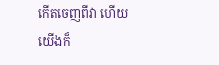កើតចេញពីវា ហើយយើងក៏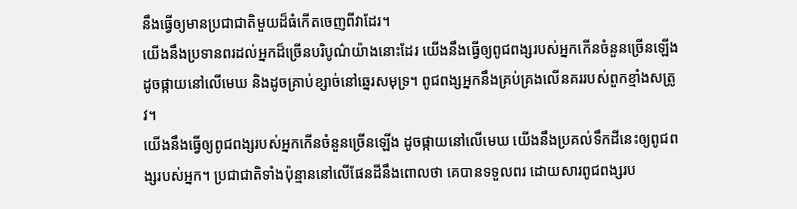នឹងធ្វើឲ្យមានប្រជាជាតិមួយដ៏ធំកើតចេញពីវាដែរ។
យើងនឹងប្រទានពរដល់អ្នកដ៏ច្រើនបរិបូណ៌យ៉ាងនោះដែរ យើងនឹងធ្វើឲ្យពូជពង្សរបស់អ្នកកើនចំនួនច្រើនឡើង ដូចផ្កាយនៅលើមេឃ និងដូចគ្រាប់ខ្សាច់នៅឆ្នេរសមុទ្រ។ ពូជពង្សអ្នកនឹងគ្រប់គ្រងលើនគររបស់ពួកខ្មាំងសត្រូវ។
យើងនឹងធ្វើឲ្យពូជពង្សរបស់អ្នកកើនចំនួនច្រើនឡើង ដូចផ្កាយនៅលើមេឃ យើងនឹងប្រគល់ទឹកដីនេះឲ្យពូជពង្សរបស់អ្នក។ ប្រជាជាតិទាំងប៉ុន្មាននៅលើផែនដីនឹងពោលថា គេបានទទួលពរ ដោយសារពូជពង្សរប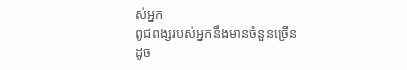ស់អ្នក
ពូជពង្សរបស់អ្នកនឹងមានចំនួនច្រើនដូច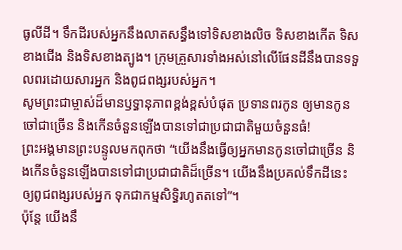ធូលីដី។ ទឹកដីរបស់អ្នកនឹងលាតសន្ធឹងទៅទិសខាងលិច ទិសខាងកើត ទិសខាងជើង និងទិសខាងត្បូង។ ក្រុមគ្រួសារទាំងអស់នៅលើផែនដីនឹងបានទទួលពរដោយសារអ្នក និងពូជពង្សរបស់អ្នក។
សូមព្រះជាម្ចាស់ដ៏មានឫទ្ធានុភាពខ្ពង់ខ្ពស់បំផុត ប្រទានពរកូន ឲ្យមានកូនចៅជាច្រើន និងកើនចំនួនឡើងបានទៅជាប្រជាជាតិមួយចំនួនធំ!
ព្រះអង្គមានព្រះបន្ទូលមកពុកថា “យើងនឹងធ្វើឲ្យអ្នកមានកូនចៅជាច្រើន និងកើនចំនួនឡើងបានទៅជាប្រជាជាតិដ៏ច្រើន។ យើងនឹងប្រគល់ទឹកដីនេះឲ្យពូជពង្សរបស់អ្នក ទុកជាកម្មសិទ្ធិរហូតតទៅ”។
ប៉ុន្តែ យើងនឹ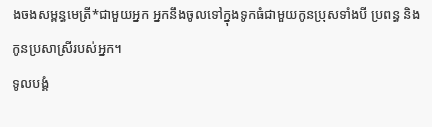ងចងសម្ពន្ធមេត្រី*ជាមួយអ្នក អ្នកនឹងចូលទៅក្នុងទូកធំជាមួយកូនប្រុសទាំងបី ប្រពន្ធ និងកូនប្រសាស្រីរបស់អ្នក។
ទូលបង្គំ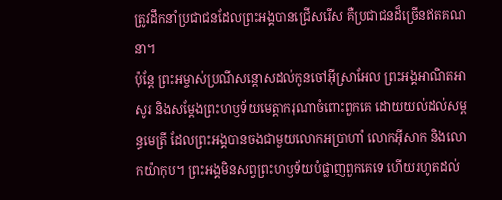ត្រូវដឹកនាំប្រជាជនដែលព្រះអង្គបានជ្រើសរើស គឺប្រជាជនដ៏ច្រើនឥតគណនា។
ប៉ុន្តែ ព្រះអម្ចាស់ប្រណីសន្ដោសដល់កូនចៅអ៊ីស្រាអែល ព្រះអង្គអាណិតអាសូរ និងសម្តែងព្រះហឫទ័យមេត្តាករុណាចំពោះពួកគេ ដោយយល់ដល់សម្ពន្ធមេត្រី ដែលព្រះអង្គបានចងជាមួយលោកអប្រាហាំ លោកអ៊ីសាក និងលោកយ៉ាកុប។ ព្រះអង្គមិនសព្វព្រះហឫទ័យបំផ្លាញពួកគេទេ ហើយរហូតដល់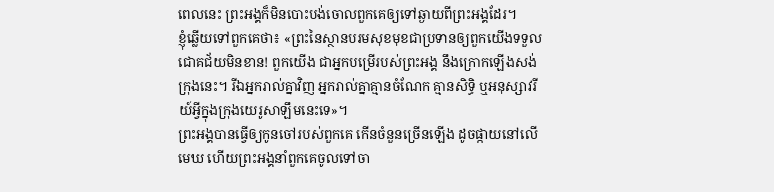ពេលនេះ ព្រះអង្គក៏មិនបោះបង់ចោលពួកគេឲ្យទៅឆ្ងាយពីព្រះអង្គដែរ។
ខ្ញុំឆ្លើយទៅពួកគេថា៖ «ព្រះនៃស្ថានបរមសុខមុខជាប្រទានឲ្យពួកយើងទទួលជោគជ័យមិនខាន! ពួកយើង ជាអ្នកបម្រើរបស់ព្រះអង្គ នឹងក្រោកឡើងសង់ក្រុងនេះ។ រីឯអ្នករាល់គ្នាវិញ អ្នករាល់គ្នាគ្មានចំណែក គ្មានសិទ្ធិ ឬអនុស្សាវរីយ៍អ្វីក្នុងក្រុងយេរូសាឡឹមនេះទេ»។
ព្រះអង្គបានធ្វើឲ្យកូនចៅរបស់ពួកគេ កើនចំនួនច្រើនឡើង ដូចផ្កាយនៅលើមេឃ ហើយព្រះអង្គនាំពួកគេចូលទៅចា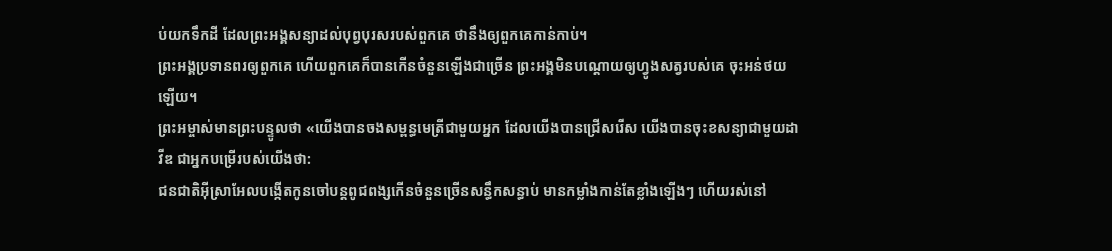ប់យកទឹកដី ដែលព្រះអង្គសន្យាដល់បុព្វបុរសរបស់ពួកគេ ថានឹងឲ្យពួកគេកាន់កាប់។
ព្រះអង្គប្រទានពរឲ្យពួកគេ ហើយពួកគេក៏បានកើនចំនួនឡើងជាច្រើន ព្រះអង្គមិនបណ្ដោយឲ្យហ្វូងសត្វរបស់គេ ចុះអន់ថយឡើយ។
ព្រះអម្ចាស់មានព្រះបន្ទូលថា «យើងបានចងសម្ពន្ធមេត្រីជាមួយអ្នក ដែលយើងបានជ្រើសរើស យើងបានចុះខសន្យាជាមួយដាវីឌ ជាអ្នកបម្រើរបស់យើងថា:
ជនជាតិអ៊ីស្រាអែលបង្កើតកូនចៅបន្តពូជពង្សកើនចំនួនច្រើនសន្ធឹកសន្ធាប់ មានកម្លាំងកាន់តែខ្លាំងឡើងៗ ហើយរស់នៅ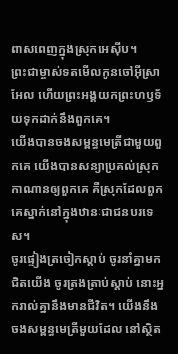ពាសពេញក្នុងស្រុកអេស៊ីប។
ព្រះជាម្ចាស់ទតមើលកូនចៅអ៊ីស្រាអែល ហើយព្រះអង្គយកព្រះហឫទ័យទុកដាក់នឹងពួកគេ។
យើងបានចងសម្ពន្ធមេត្រីជាមួយពួកគេ យើងបានសន្យាប្រគល់ស្រុកកាណានឲ្យពួកគេ គឺស្រុកដែលពួកគេស្នាក់នៅក្នុងឋានៈជាជនបរទេស។
ចូរផ្ទៀងត្រចៀកស្ដាប់ ចូរនាំគ្នាមកជិតយើង ចូរត្រងត្រាប់ស្ដាប់ នោះអ្នករាល់គ្នានឹងមានជីវិត។ យើងនឹងចងសម្ពន្ធមេត្រីមួយដែល នៅស្ថិត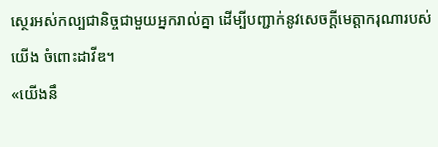ស្ថេរអស់កល្បជានិច្ចជាមួយអ្នករាល់គ្នា ដើម្បីបញ្ជាក់នូវសេចក្ដីមេត្តាករុណារបស់យើង ចំពោះដាវីឌ។
«យើងនឹ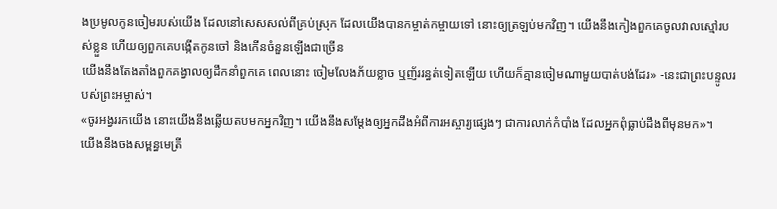ងប្រមូលកូនចៀមរបស់យើង ដែលនៅសេសសល់ពីគ្រប់ស្រុក ដែលយើងបានកម្ចាត់កម្ចាយទៅ នោះឲ្យត្រឡប់មកវិញ។ យើងនឹងកៀងពួកគេចូលវាលស្មៅរបស់ខ្លួន ហើយឲ្យពួកគេបង្កើតកូនចៅ និងកើនចំនួនឡើងជាច្រើន
យើងនឹងតែងតាំងពួកគង្វាលឲ្យដឹកនាំពួកគេ ពេលនោះ ចៀមលែងភ័យខ្លាច ឬញ័ររន្ធត់ទៀតឡើយ ហើយក៏គ្មានចៀមណាមួយបាត់បង់ដែរ» -នេះជាព្រះបន្ទូលរបស់ព្រះអម្ចាស់។
«ចូរអង្វររកយើង នោះយើងនឹងឆ្លើយតបមកអ្នកវិញ។ យើងនឹងសម្តែងឲ្យអ្នកដឹងអំពីការអស្ចារ្យផ្សេងៗ ជាការលាក់កំបាំង ដែលអ្នកពុំធ្លាប់ដឹងពីមុនមក»។
យើងនឹងចងសម្ពន្ធមេត្រី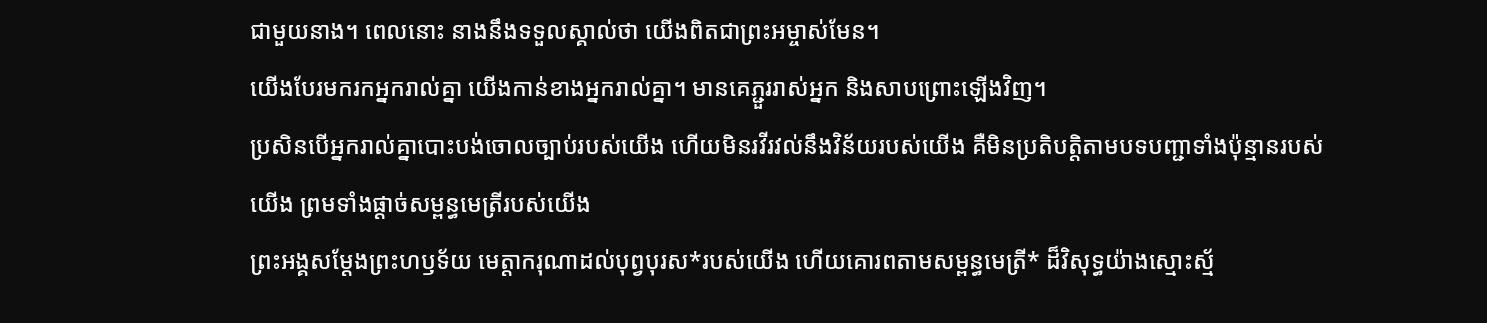ជាមួយនាង។ ពេលនោះ នាងនឹងទទួលស្គាល់ថា យើងពិតជាព្រះអម្ចាស់មែន។
យើងបែរមករកអ្នករាល់គ្នា យើងកាន់ខាងអ្នករាល់គ្នា។ មានគេភ្ជួររាស់អ្នក និងសាបព្រោះឡើងវិញ។
ប្រសិនបើអ្នករាល់គ្នាបោះបង់ចោលច្បាប់របស់យើង ហើយមិនរវីរវល់នឹងវិន័យរបស់យើង គឺមិនប្រតិបត្តិតាមបទបញ្ជាទាំងប៉ុន្មានរបស់យើង ព្រមទាំងផ្ដាច់សម្ពន្ធមេត្រីរបស់យើង
ព្រះអង្គសម្តែងព្រះហឫទ័យ មេត្តាករុណាដល់បុព្វបុរស*របស់យើង ហើយគោរពតាមសម្ពន្ធមេត្រី* ដ៏វិសុទ្ធយ៉ាងស្មោះស្ម័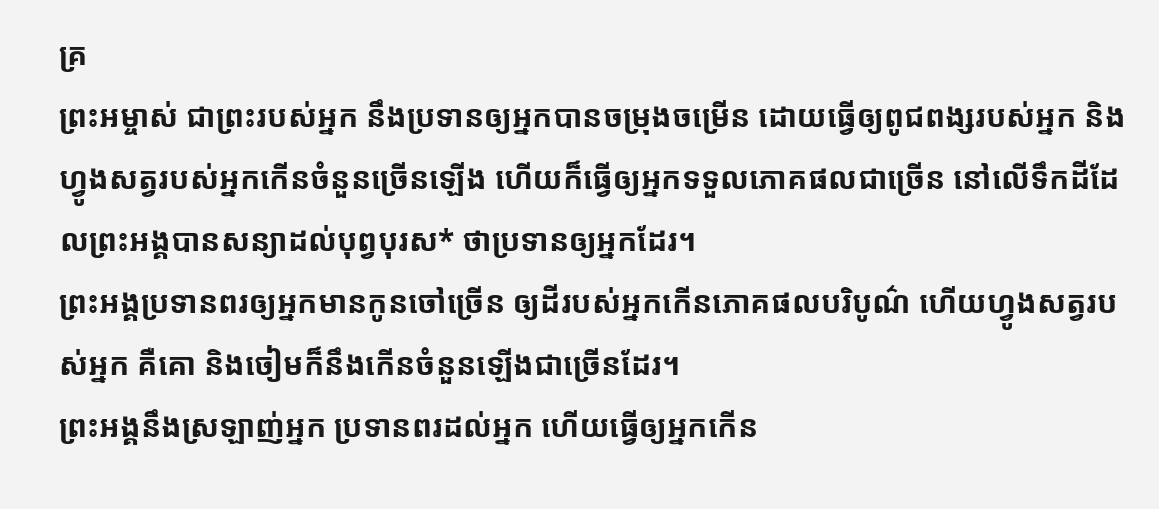គ្រ
ព្រះអម្ចាស់ ជាព្រះរបស់អ្នក នឹងប្រទានឲ្យអ្នកបានចម្រុងចម្រើន ដោយធ្វើឲ្យពូជពង្សរបស់អ្នក និងហ្វូងសត្វរបស់អ្នកកើនចំនួនច្រើនឡើង ហើយក៏ធ្វើឲ្យអ្នកទទួលភោគផលជាច្រើន នៅលើទឹកដីដែលព្រះអង្គបានសន្យាដល់បុព្វបុរស* ថាប្រទានឲ្យអ្នកដែរ។
ព្រះអង្គប្រទានពរឲ្យអ្នកមានកូនចៅច្រើន ឲ្យដីរបស់អ្នកកើនភោគផលបរិបូណ៌ ហើយហ្វូងសត្វរបស់អ្នក គឺគោ និងចៀមក៏នឹងកើនចំនួនឡើងជាច្រើនដែរ។
ព្រះអង្គនឹងស្រឡាញ់អ្នក ប្រទានពរដល់អ្នក ហើយធ្វើឲ្យអ្នកកើន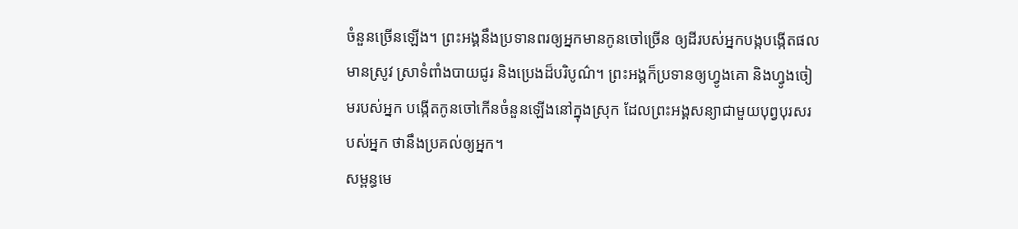ចំនួនច្រើនឡើង។ ព្រះអង្គនឹងប្រទានពរឲ្យអ្នកមានកូនចៅច្រើន ឲ្យដីរបស់អ្នកបង្កបង្កើតផល មានស្រូវ ស្រាទំពាំងបាយជូរ និងប្រេងដ៏បរិបូណ៌។ ព្រះអង្គក៏ប្រទានឲ្យហ្វូងគោ និងហ្វូងចៀមរបស់អ្នក បង្កើតកូនចៅកើនចំនួនឡើងនៅក្នុងស្រុក ដែលព្រះអង្គសន្យាជាមួយបុព្វបុរសរបស់អ្នក ថានឹងប្រគល់ឲ្យអ្នក។
សម្ពន្ធមេ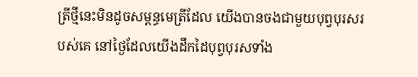ត្រីថ្មីនេះមិនដូចសម្ពន្ធមេត្រីដែល យើងបានចងជាមួយបុព្វបុរសរបស់គេ នៅថ្ងៃដែលយើងដឹកដៃបុព្វបុរសទាំង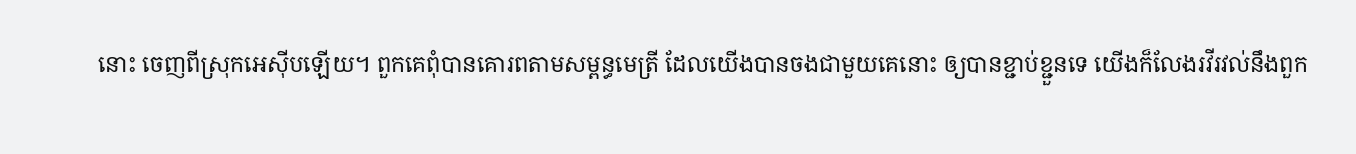នោះ ចេញពីស្រុកអេស៊ីបឡើយ។ ពួកគេពុំបានគោរពតាមសម្ពន្ធមេត្រី ដែលយើងបានចងជាមួយគេនោះ ឲ្យបានខ្ជាប់ខ្ជួនទេ យើងក៏លែងរវីរវល់នឹងពួក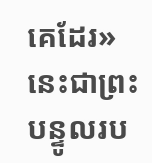គេដែរ» នេះជាព្រះបន្ទូលរប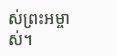ស់ព្រះអម្ចាស់។